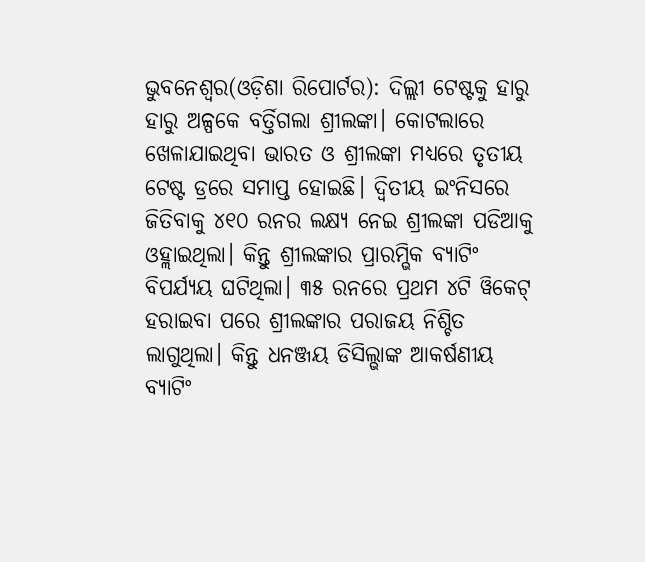ଭୁବନେଶ୍ୱର(ଓଡ଼ିଶା ରିପୋର୍ଟର): ଦିଲ୍ଲୀ ଟେଷ୍ଟକୁ ହାରୁ ହାରୁ ଅଳ୍ପକେ ବର୍ତ୍ତିଗଲା ଶ୍ରୀଲଙ୍କା। କୋଟଲାରେ ଖେଳାଯାଇଥିବା ଭାରତ ଓ ଶ୍ରୀଲଙ୍କା ମଧ୍ୟରେ ତୃତୀୟ ଟେଷ୍ଟ ଡ୍ରରେ ସମାପ୍ତ ହୋଇଛି। ଦ୍ୱିତୀୟ ଇଂନିସରେ ଜିତିବାକୁ ୪୧୦ ରନର ଲକ୍ଷ୍ୟ ନେଇ ଶ୍ରୀଲଙ୍କା ପଡିଆକୁ ଓହ୍ଲାଇଥିଲା। କିନ୍ତୁ ଶ୍ରୀଲଙ୍କାର ପ୍ରାରମ୍ଭିକ ବ୍ୟାଟିଂ ବିପର୍ଯ୍ୟୟ ଘଟିଥିଲା। ୩୫ ରନରେ ପ୍ରଥମ ୪ଟି ୱିକେଟ୍ ହରାଇବା ପରେ ଶ୍ରୀଲଙ୍କାର ପରାଜୟ ନିଶ୍ଚିତ ଲାଗୁଥିଲା। କିନ୍ତୁ ଧନଞ୍ଜୟ ଡିସିଲ୍ଭାଙ୍କ ଆକର୍ଷଣୀୟ ବ୍ୟାଟିଂ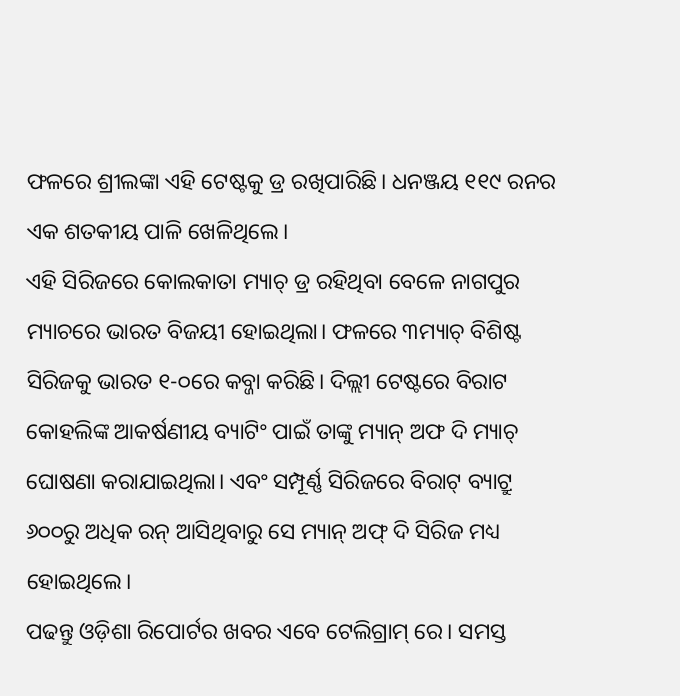ଫଳରେ ଶ୍ରୀଲଙ୍କା ଏହି ଟେଷ୍ଟକୁ ଡ୍ର ରଖିପାରିଛି। ଧନଞ୍ଜୟ ୧୧୯ ରନର ଏକ ଶତକୀୟ ପାଳି ଖେଳିଥିଲେ।
ଏହି ସିରିଜରେ କୋଲକାତା ମ୍ୟାଚ୍ ଡ୍ର ରହିଥିବା ବେଳେ ନାଗପୁର ମ୍ୟାଚରେ ଭାରତ ବିଜୟୀ ହୋଇଥିଲା। ଫଳରେ ୩ମ୍ୟାଚ୍ ବିଶିଷ୍ଟ ସିରିଜକୁ ଭାରତ ୧-୦ରେ କବ୍ଜା କରିଛି। ଦିଲ୍ଲୀ ଟେଷ୍ଟରେ ବିରାଟ କୋହଲିଙ୍କ ଆକର୍ଷଣୀୟ ବ୍ୟାଟିଂ ପାଇଁ ତାଙ୍କୁ ମ୍ୟାନ୍ ଅଫ ଦି ମ୍ୟାଚ୍ ଘୋଷଣା କରାଯାଇଥିଲା। ଏବଂ ସମ୍ପୂର୍ଣ୍ଣ ସିରିଜରେ ବିରାଟ୍ ବ୍ୟାଟ୍ରୁ ୬୦୦ରୁ ଅଧିକ ରନ୍ ଆସିଥିବାରୁ ସେ ମ୍ୟାନ୍ ଅଫ୍ ଦି ସିରିଜ ମଧ୍ୟ ହୋଇଥିଲେ।
ପଢନ୍ତୁ ଓଡ଼ିଶା ରିପୋର୍ଟର ଖବର ଏବେ ଟେଲିଗ୍ରାମ୍ ରେ। ସମସ୍ତ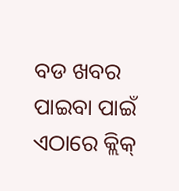ବଡ ଖବର ପାଇବା ପାଇଁ ଏଠାରେ କ୍ଲିକ୍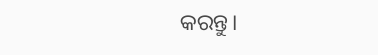କରନ୍ତୁ।